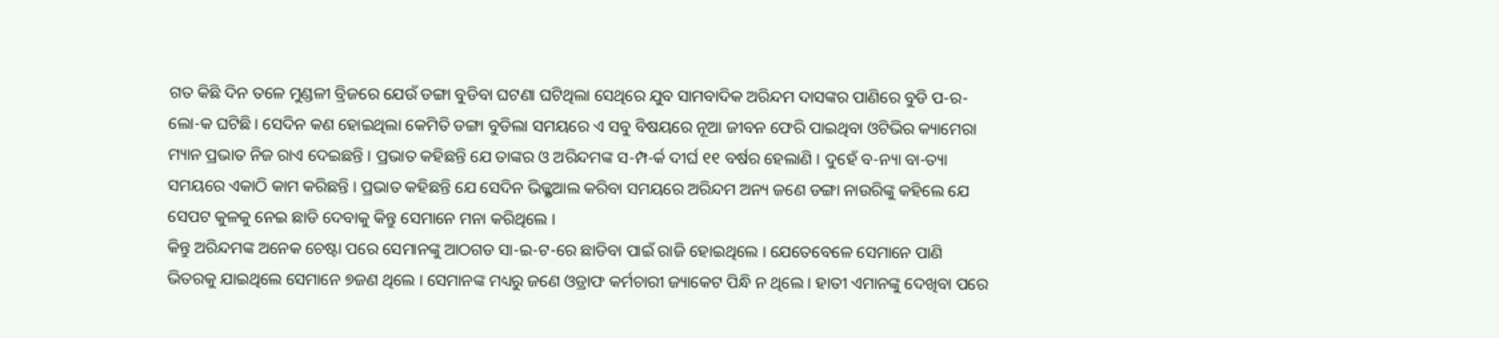ଗତ କିଛି ଦିନ ତଳେ ମୁଣ୍ଡଳୀ ବ୍ରିଜରେ ଯେଉଁ ଡଙ୍ଗା ବୁଡିବା ଘଟଣା ଘଟିଥିଲା ସେଥିରେ ଯୁବ ସାମବାଦିକ ଅରିନ୍ଦମ ଦାସଙ୍କର ପାଣିରେ ବୁଡି ପ-ର-ଲୋ-କ ଘଟିଛି । ସେଦିନ କଣ ହୋଇଥିଲା କେମିତି ଡଙ୍ଗା ବୁଡିଲା ସମୟରେ ଏ ସବୁ ବିଷୟରେ ନୂଆ ଜୀବନ ଫେରି ପାଇଥିବା ଓଟିଭିର କ୍ୟାମେରା ମ୍ୟାନ ପ୍ରଭାତ ନିଜ ରାଏ ଦେଇଛନ୍ତି । ପ୍ରଭାତ କହିଛନ୍ତି ଯେ ତାଙ୍କର ଓ ଅରିନ୍ଦମଙ୍କ ସ-ମ୍ପ-ର୍କ ଦୀର୍ଘ ୧୧ ବର୍ଷର ହେଲାଣି । ଦୁହେଁ ବ-ନ୍ୟା ବା-ତ୍ୟା ସମୟରେ ଏକାଠି କାମ କରିଛନ୍ତି । ପ୍ରଭାତ କହିଛନ୍ତି ଯେ ସେଦିନ ଭିଜ୍ଯୁଆଲ କରିବା ସମୟରେ ଅରିନ୍ଦମ ଅନ୍ୟ ଜଣେ ଡଙ୍ଗା ନାଉରିଙ୍କୁ କହିଲେ ଯେ ସେପଟ କୁଳକୁ ନେଇ ଛାଡି ଦେବାକୁ କିନ୍ତୁ ସେମାନେ ମନା କରିଥିଲେ ।
କିନ୍ତୁ ଅରିନ୍ଦମଙ୍କ ଅନେକ ଚେଷ୍ଟା ପରେ ସେମାନଙ୍କୁ ଆଠଗଡ ସା-ଇ-ଟ-ରେ ଛାଡିବା ପାଇଁ ରାଜି ହୋଇଥିଲେ । ଯେତେବେଳେ ସେମାନେ ପାଣି ଭିତରକୁ ଯାଇଥିଲେ ସେମାନେ ୭ଜଣ ଥିଲେ । ସେମାନଙ୍କ ମଧ୍ୟରୁ ଜଣେ ଓଡ୍ରାଫ କର୍ମଚାରୀ ଜ୍ୟାକେଟ ପିନ୍ଧି ନ ଥିଲେ । ହାତୀ ଏମାନଙ୍କୁ ଦେଖିବା ପରେ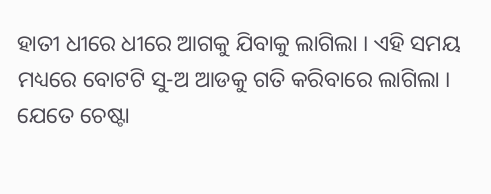ହାତୀ ଧୀରେ ଧୀରେ ଆଗକୁ ଯିବାକୁ ଲାଗିଲା । ଏହି ସମୟ ମଧ୍ୟରେ ବୋଟଟି ସୁ-ଅ ଆଡକୁ ଗତି କରିବାରେ ଲାଗିଲା । ଯେତେ ଚେଷ୍ଟା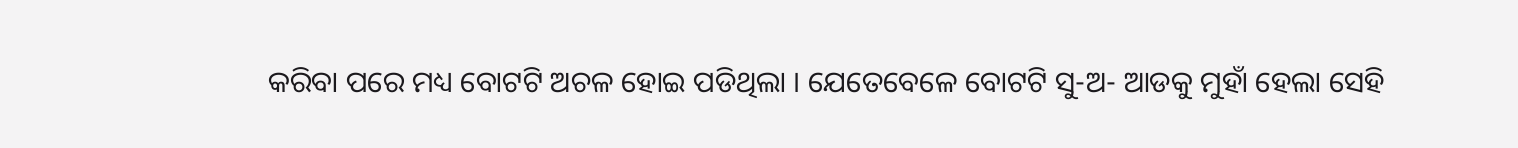କରିବା ପରେ ମଧ୍ୟ ବୋଟଟି ଅଚଳ ହୋଇ ପଡିଥିଲା । ଯେତେବେଳେ ବୋଟଟି ସୁ-ଅ- ଆଡକୁ ମୁହାଁ ହେଲା ସେହି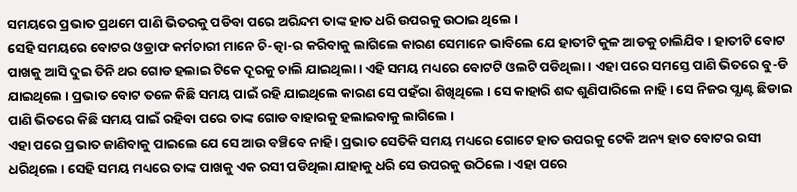ସମୟରେ ପ୍ରଭାତ ପ୍ରଥମେ ପାଣି ଭିତରକୁ ପଡିବା ପରେ ଅରିନ୍ଦମ ତାଙ୍କ ହାତ ଧରି ଉପରକୁ ଉଠାଇ ଥିଲେ ।
ସେହି ସମୟରେ ବୋଟର ଓଡ୍ରାଫ କର୍ମଚାରୀ ମାନେ ଚି-ତ୍କା-ର କରିବାକୁ ଲାଗିଲେ କାରଣ ସେମାନେ ଭାବିଲେ ଯେ ହାତୀଟି କୁଳ ଆଡକୁ ଚାଲିଯିବ । ହାତୀଟି ବୋଟ ପାଖକୁ ଆସି ଦୁଇ ତିନି ଥର ଗୋଡ ହଲାଇ ଟିକେ ଦୂରକୁ ଚାଲି ଯାଇଥିଲା । ଏହି ସମୟ ମଧ୍ୟରେ ବୋଟଟି ଓଲଟି ପଡିଥିଲା । ଏହା ପରେ ସମସ୍ତେ ପାଣି ଭିତରେ ବୁ-ଡି ଯାଇଥିଲେ । ପ୍ରଭାତ ବୋଟ ତଳେ କିଛି ସମୟ ପାଇଁ ରହି ଯାଇଥିଲେ କାରଣ ସେ ପହଁରା ଶିଖିଥିଲେ । ସେ କାହାରି ଶବ୍ଦ ଶୁଣିପାରିଲେ ନାହି । ସେ ନିଜର ପ୍ଯାଣ୍ଟ ଛିଡାଇ ପାଣି ଭିତରେ କିଛି ସମୟ ପାଇଁ ରହିବା ପରେ ତାଙ୍କ ଗୋଡ ବାହାରକୁ ହଲାଇବାକୁ ଲାଗିଲେ ।
ଏହା ପରେ ପ୍ରଭାତ ଜାଣିବାକୁ ପାଇଲେ ଯେ ସେ ଆଉ ବଞ୍ଚିବେ ନାହି । ପ୍ରଭାତ ସେତିକି ସମୟ ମଧ୍ୟରେ ଗୋଟେ ହାତ ଉପରକୁ ଟେକି ଅନ୍ୟ ହାତ ବୋଟର ରସୀ ଧରିଥିଲେ । ସେହି ସମୟ ମଧ୍ୟରେ ତାଙ୍କ ପାଖକୁ ଏକ ରସୀ ପଡିଥିଲା ଯାହାକୁ ଧରି ସେ ଉପରକୁ ଉଠିଲେ । ଏହା ପରେ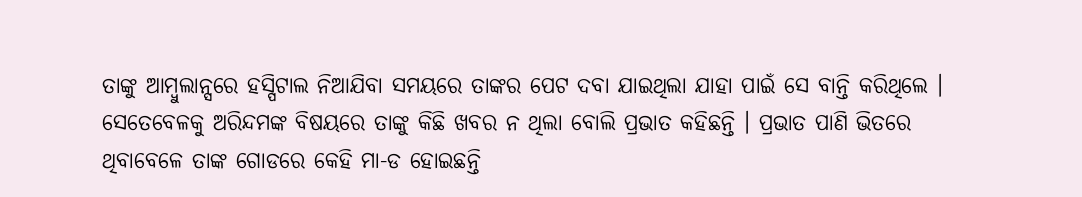ତାଙ୍କୁ ଆମ୍ବୁଲାନ୍ସରେ ହସ୍ପିଟାଲ ନିଆଯିବା ସମୟରେ ତାଙ୍କର ପେଟ ଦବା ଯାଇଥିଲା ଯାହା ପାଇଁ ସେ ବାନ୍ତି କରିଥିଲେ । ସେତେବେଳକୁ ଅରିନ୍ଦମଙ୍କ ବିଷୟରେ ତାଙ୍କୁ କିଛି ଖବର ନ ଥିଲା ବୋଲି ପ୍ରଭାତ କହିଛନ୍ତି । ପ୍ରଭାତ ପାଣି ଭିତରେ ଥିବାବେଳେ ତାଙ୍କ ଗୋଡରେ କେହି ମା-ଡ ହୋଇଛନ୍ତି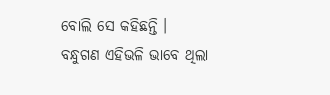ବୋଲି ସେ କହିଛନ୍ତି ।
ବନ୍ଧୁଗଣ ଏହିଭଳି ଭାବେ ଥିଲା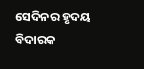ସେଦିନର ହୃଦୟ ବିଦାରକ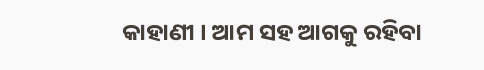କାହାଣୀ । ଆମ ସହ ଆଗକୁ ରହିବା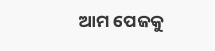ଆମ ପେଜକୁ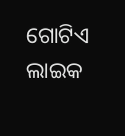ଗୋଟିଏ ଲାଇକ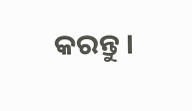କରନ୍ତୁ ।